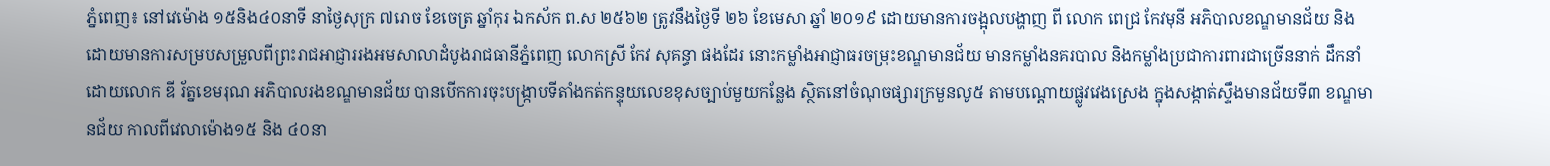ភ្នំពេញ៖ នៅវេម៉ោង ១៥និង៤០នាទី នាថ្ងៃសុក្រ ៧រោច ខែចេត្រ ឆ្នាំកុរ ឯកស័ក ព.ស ២៥៦២ ត្រូវនឹងថ្ងៃទី ២៦ ខែមេសា ឆ្នាំ ២០១៩ ដោយមានការចង្អុលបង្ហាញ ពី លោក ពេជ្រ កែវមុនី អភិបាលខណ្ឌមានជ័យ និង ដោយមានការសម្របសម្រួលពីព្រះរាជអាជ្ញាររងអមសាលាដំបូងរាជធានីភ្នំពេញ លោកស្រី កែវ សុគន្ធា ផងដែរ នោះកម្លាំងអាជ្ញាធរចម្រុះខណ្ឌមានជ័យ មានកម្លាំងនគរបាល និងកម្លាំងប្រជាការពារជាច្រើននាក់ ដឹកនាំដោយលោក ឌី រ័ត្នខេមរុណ អភិបាលរងខណ្ឌមានជ័យ បានបើកការចុះបង្ក្រាបទីតាំងកត់កន្ទុយលេខខុសច្បាប់មួយកន្លែង ស្ថិតនៅចំណុចផ្សារក្រមួនលូ៥ តាមបណ្តោយផ្លូវវេងស្រេង ក្នុងសង្កាត់ស្ទឹងមានជ័យទី៣ ខណ្ឌមានជ័យ កាលពីវេលាម៉ោង១៥ និង ៤០នា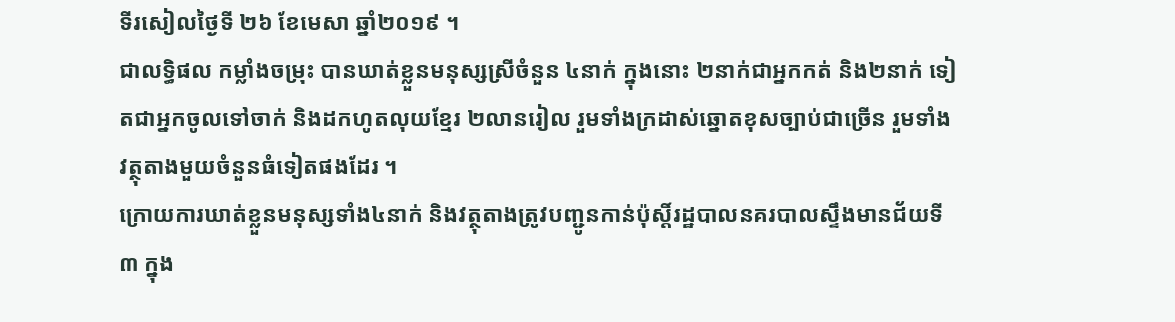ទីរសៀលថ្ងៃទី ២៦ ខែមេសា ឆ្នាំ២០១៩ ។
ជាលទ្ធិផល កម្លាំងចម្រុះ បានឃាត់ខ្លួនមនុស្សស្រីចំនួន ៤នាក់ ក្នុងនោះ ២នាក់ជាអ្នកកត់ និង២នាក់ ទៀតជាអ្នកចូលទៅចាក់ និងដកហូតលុយខ្មែរ ២លានរៀល រួមទាំងក្រដាស់ឆ្នោតខុសច្បាប់ជាច្រើន រួមទាំងវត្ថុតាងមួយចំនួនធំទៀតផងដែរ ។
ក្រោយការឃាត់ខ្លួនមនុស្សទាំង៤នាក់ និងវត្ថុតាងត្រូវបញ្ជូនកាន់ប៉ុស្តិ៍រដ្ឋបាលនគរបាលស្ទឹងមានជ័យទី៣ ក្នុង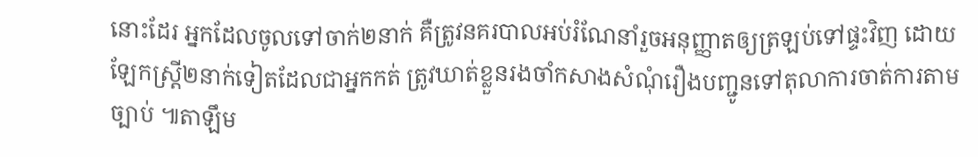នោះដែរ អ្នកដែលចូលទៅចាក់២នាក់ គឺត្រូវនគរបាលអប់រំណែនាំរួចអនុញ្ញាតឲ្យត្រឡប់ទៅផ្ទះវិញ ដោយឡែកស្ត្រី២នាក់ទៀតដែលជាអ្នកកត់ ត្រូវឃាត់ខ្លួនរងចាំកសាងសំណុំរឿងបញ្ជូនទៅតុលាការចាត់ការតាមច្បាប់ ៕តាឡឹម